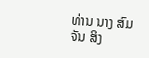ທ່ານ ນາງ ສົມຈັນ ສິງ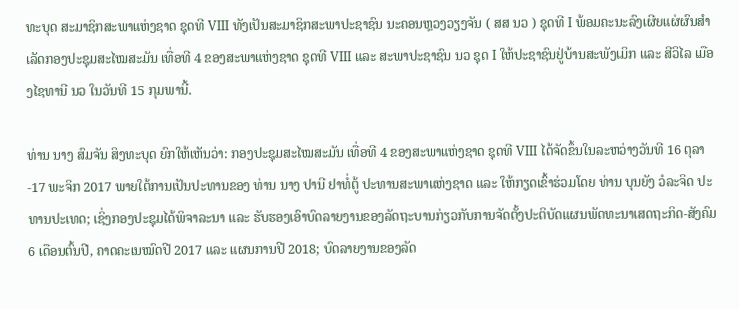ທະບຸດ ສະມາຊິກສະພາແຫ່ງຊາດ ຊຸດທີ VIII ທັງເປັນສະມາຊິກສະພາປະຊາຊົນ ນະຄອນຫຼວງວຽງຈັນ ( ສສ ນວ ) ຊຸດທີ I ພ້ອມຄະນະລົງເຜີຍແຜ່ຜົນສໍາເລັດກອງປະຊຸມສະໄໝສະມັນ ເທື່ອທີ 4 ຂອງສະພາແຫ່ງຊາດ ຊຸດທີ VIII ແລະ ສະພາປະຊາຊົນ ນວ ຊຸດ I ໃຫ້ປະຊາຊົນຢູ່ບ້ານສະພັງເມິກ ແລະ ສີວິໄລ ເມືອງໄຊທານີ ນວ ໃນວັນທີ 15 ກຸມພານີ້.

ທ່ານ ນາງ ສົມຈັນ ສິງທະບຸດ ຍົກໃຫ້ເຫັນວ່າ: ກອງປະຊຸມສະໄໝສະມັນ ເທື່ອທີ 4 ຂອງສະພາແຫ່ງຊາດ ຊຸດທີ VIII ໄດ້ຈັດຂຶ້ນໃນລະຫວ່າງວັນທີ 16 ຕຸລາ-17 ພະຈິກ 2017 ພາຍໃຕ້ການເປັນປະທານຂອງ ທ່ານ ນາງ ປານີ ຢາທໍ່ຕູ້ ປະທານສະພາແຫ່ງຊາດ ແລະ ໃຫ້ກຽດເຂົ້າຮ່ວມໂດຍ ທ່ານ ບຸນຍັງ ວໍລະຈິດ ປະທານປະເທດ; ເຊິ່ງກອງປະຊຸມໄດ້ພິຈາລະນາ ແລະ ຮັບຮອງເອົາບົດລາຍງານຂອງລັດຖະບານກ່ຽວກັບການຈັດຕັ້ງປະຕິບັດແຜນພັດທະນາເສດຖະກິດ-ສັງຄົມ 6 ເດືອນຕົ້ນປີ, ຄາດຄະເນໝົດປີ 2017 ແລະ ແຜນການປີ 2018; ບົດລາຍງານຂອງລັດ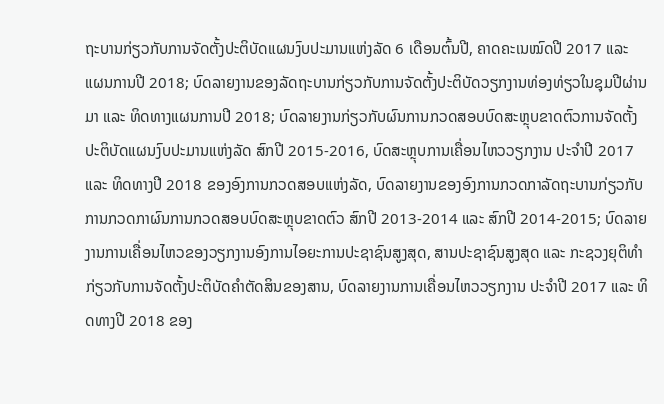ຖະບານກ່ຽວກັບການຈັດຕັ້ງປະຕິບັດແຜນງົບປະມານແຫ່ງລັດ 6 ເດືອນຕົ້ນປີ, ຄາດຄະເນໝົດປີ 2017 ແລະ ແຜນການປີ 2018; ບົດລາຍງານຂອງລັດຖະບານກ່ຽວກັບການຈັດຕັ້ງປະຕິບັດວຽກງານທ່ອງທ່ຽວໃນຊຸມປີຜ່ານມາ ແລະ ທິດທາງແຜນການປີ 2018; ບົດລາຍງານກ່ຽວກັບຜົນການກວດສອບບົດສະຫຼຸບຂາດຕົວການຈັດຕັ້ງປະຕິບັດແຜນງົບປະມານແຫ່ງລັດ ສົກປີ 2015-2016, ບົດສະຫຼຸບການເຄື່ອນໄຫວວຽກງານ ປະຈໍາປີ 2017 ແລະ ທິດທາງປີ 2018 ຂອງອົງການກວດສອບແຫ່ງລັດ, ບົດລາຍງານຂອງອົງການກວດກາລັດຖະບານກ່ຽວກັບການກວດກາຜົນການກວດສອບບົດສະຫຼຸບຂາດຕົວ ສົກປີ 2013-2014 ແລະ ສົກປີ 2014-2015; ບົດລາຍງານການເຄື່ອນໄຫວຂອງວຽກງານອົງການໄອຍະການປະຊາຊົນສູງສຸດ, ສານປະຊາຊົນສູງສຸດ ແລະ ກະຊວງຍຸຕິທໍາກ່ຽວກັບການຈັດຕັ້ງປະຕິບັດຄໍາຕັດສິນຂອງສານ, ບົດລາຍງານການເຄື່ອນໄຫວວຽກງານ ປະຈໍາປີ 2017 ແລະ ທິດທາງປີ 2018 ຂອງ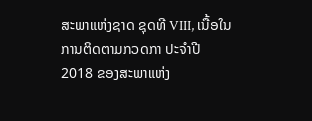ສະພາແຫ່ງຊາດ ຊຸດທີ VIII, ເນື້ອໃນການຕິດຕາມກວດກາ ປະຈໍາປີ 2018 ຂອງສະພາແຫ່ງ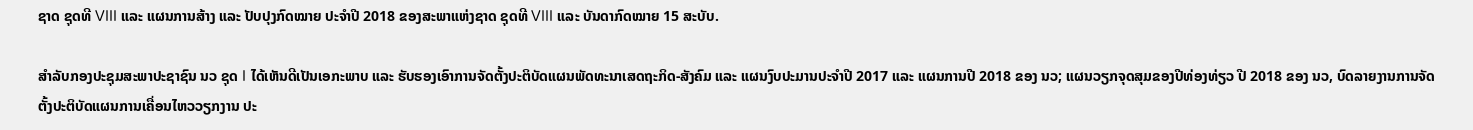ຊາດ ຊຸດທີ VIII ແລະ ແຜນການສ້າງ ແລະ ປັບປຸງກົດໝາຍ ປະຈໍາປີ 2018 ຂອງສະພາແຫ່ງຊາດ ຊຸດທີ VIII ແລະ ບັນດາກົດໝາຍ 15 ສະບັບ.

ສໍາລັບກອງປະຊຸມສະພາປະຊາຊົນ ນວ ຊຸດ I ໄດ້ເຫັນດີເປັນເອກະພາບ ແລະ ຮັບຮອງເອົາການຈັດຕັ້ງປະຕິບັດແຜນພັດທະນາເສດຖະກິດ-ສັງຄົມ ແລະ ແຜນງົບປະມານປະຈໍາປີ 2017 ແລະ ແຜນການປີ 2018 ຂອງ ນວ; ແຜນວຽກຈຸດສຸມຂອງປີທ່ອງທ່ຽວ ປີ 2018 ຂອງ ນວ, ບົດລາຍງານການຈັດຕັ້ງປະຕິບັດແຜນການເຄື່ອນໄຫວວຽກງານ ປະ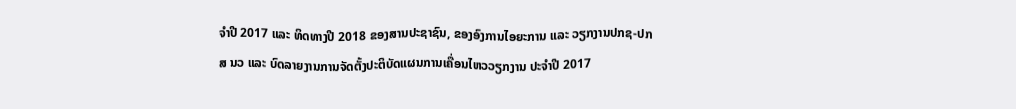ຈໍາປີ 2017 ແລະ ທິດທາງປີ 2018 ຂອງສານປະຊາຊົນ, ຂອງອົງການໄອຍະການ ແລະ ວຽກງານປກຊ-ປກສ ນວ ແລະ ບົດລາຍງານການຈັດຕັ້ງປະຕິບັດແຜນການເຄື່ອນໄຫວວຽກງານ ປະຈໍາປີ 2017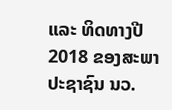ແລະ ທິດທາງປີ 2018 ຂອງສະພາປະຊາຊົນ ນວ.